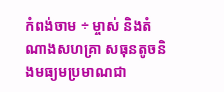កំពង់ចាម ÷ ម្ចាស់ និងតំណាងសហគ្រា សធុនតូចនិងមធ្យមប្រមាណជា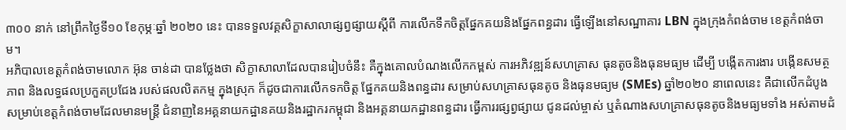៣០០ នាក់ នៅព្រឹកថ្ងៃទី១០ ខែកុម្ភៈឆ្នាំ ២០២០ នេះ បានទទួលវគ្គសិក្ខាសាលាផ្សព្វផ្សាយស្ដីពី ការលើកទឹកចិត្តផ្នែកគយនិងផ្នែកពន្ធដារ ធ្វើឡើងនៅសណ្ឋាគារ LBN ក្នុងក្រុងកំពង់ចាម ខេត្តកំពង់ចាម។
អភិបាលខេត្តកំពង់ចាមលោក អ៊ុន ចាន់ដា បានថ្លែងថា សិក្ខាសាលាដែលបានរៀបចំនឹះ គឺក្នុងគោលបំណងលើកកម្ពស់ ការអភិវឌ្ឍន៍សហគ្រាស ធុនតូចនិងធុនមធ្យម ដើម្បី បង្កើតការងារ បង្កើនសមត្ថភាព និងលទ្ធផលប្រកួតប្រជែង របស់ផលលិតកម្ម ក្នុងស្រុក ក៏ដូចជាការលើកទកចិត្ត ផ្នែកគយនិងពន្ធដារ សម្រាប់សហគ្រាសធុនតូច និងធុនមធ្យម (SMEs) ឆ្នាំ២០២០ នាពេលនេះ គឺជាលើកដំបូង សម្រាប់ខេត្តកំពង់ចាមដែលមានមន្ត្រី ជំនាញនៃអគ្គនាយកដ្ឋានគយនិងរដ្ឋាករកម្ពុជា និងអគ្គនាយកដ្ឋានពន្ធដារ ធ្វើការរផ្សព្វផ្សាយ ជូនដល់ម្ចាស់ ឬតំណាងសហគ្រាសធុនតូចនិងមធ្យមទាំង អស់តាមដំ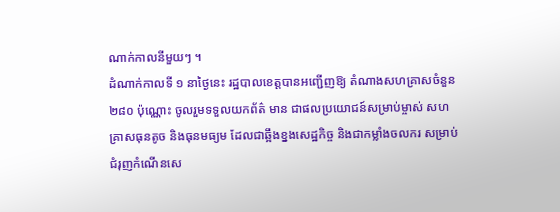ណាក់កាលនីមួយៗ ។
ដំណាក់កាលទី ១ នាថ្ងៃនេះ រដ្ឋបាលខេត្តបានអញ្ជើញឱ្យ តំណាងសហគ្រាសចំនួន ២៨០ ប៉ុណ្ណោះ ចូលរួមទទួលយកព័ត៌ មាន ជាផលប្រយោជន៍សម្រាប់ម្ចាស់ សហគ្រាសធុនតូច និងធុនមធ្យម ដែលជាឆ្អឹងខ្នងសេដ្ឋកិច្ច និងជាកម្លាំងចលករ សម្រាប់ជំរុញកំណើនសេ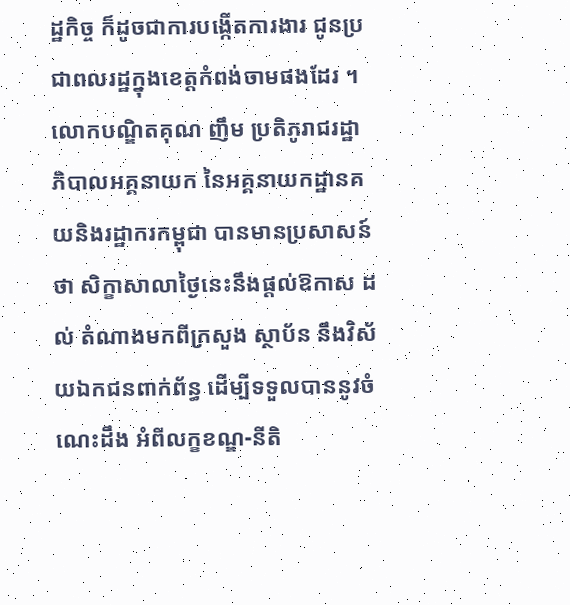ដ្ឋកិច្ច ក៏ដូចជាការបង្កើតការងារ ជូនប្រជាពលរដ្ឋក្នុងខេត្តកំពង់ចាមផងដែរ ។
លោកបណ្ឌិតគុណ ញឹម ប្រតិភូរាជរដ្ឋា ភិបាលអគ្គនាយក នៃអគ្គនាយកដ្ឋានគយនិងរដ្ឋាករកម្ពុជា បានមានប្រសាសន៍ថា សិក្ខាសាលាថ្ងៃនេះនឹងផ្ដល់ឱកាស ដល់ តំណាងមកពីក្រសួង ស្ថាប័ន នឹងវិស័យឯកជនពាក់ព័ន្ធ ដើម្បីទទួលបាននូវចំណេះដឹង អំពីលក្ខខណ្ឌ-នីតិ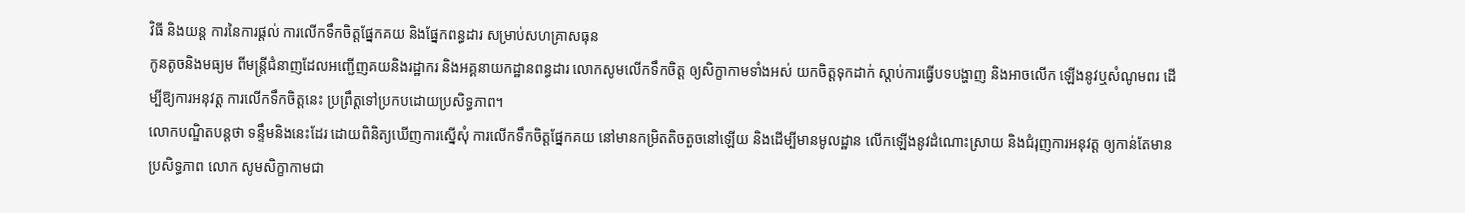វិធី និងយន្ត ការនៃការផ្ដល់ ការលើកទឹកចិត្តផ្នែកគយ និងផ្នែកពន្ធដារ សម្រាប់សហគ្រាសធុន
កូនតូចនិងមធ្យម ពីមន្ត្រីជំនាញដែលអញ្ជើញគយនិងរដ្ឋាករ និងអគ្គនាយកដ្ឋានពន្ធដារ លោកសូមលើកទឹកចិត្ត ឲ្យសិក្ខាកាមទាំងអស់ យកចិត្តទុកដាក់ ស្តាប់ការធ្វើបទបង្ហាញ និងអាចលើក ឡើងនូវឬសំណូមពរ ដើម្បីឱ្យការអនុវត្ត ការលើកទឹកចិត្តនេះ ប្រព្រឹត្តទៅប្រកបដោយប្រសិទ្ធភាព។
លោកបណ្ឌិតបន្តថា ទន្ទឹមនិងនេះដែរ ដោយពិនិត្យឃើញការស្នើសុំ ការលើកទឹកចិត្តផ្នែកគយ នៅមានកម្រិតតិចតួចនៅឡើយ និងដើម្បីមានមូលដ្ឋាន លើកឡើងនូវដំណោះស្រាយ និងជំរុញការអនុវត្ត ឲ្យកាន់តែមានប្រសិទ្ធភាព លោក សូមសិក្ខាកាមជា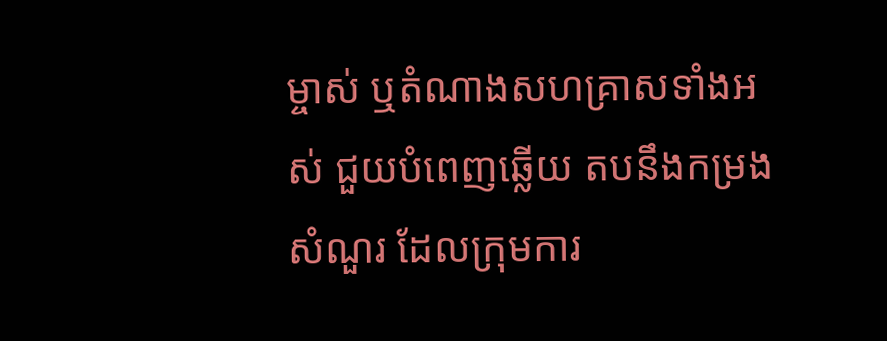ម្ចាស់ ឬតំណាងសហគ្រាសទាំងអស់ ជួយបំពេញឆ្លើយ តបនឹងកម្រងសំណួរ ដែលក្រុមការ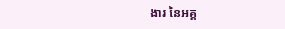ងារ នៃអគ្គ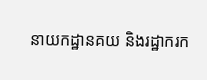នាយកដ្ឋានគយ និងរដ្ឋាករក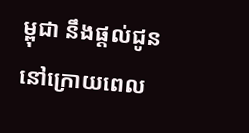ម្ពុជា នឹងផ្តល់ជូននៅក្រោយពេល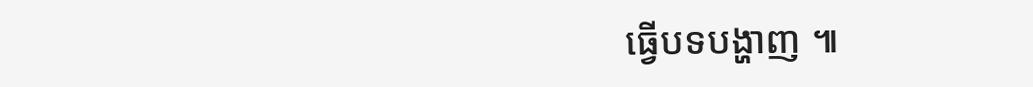ធ្វើបទបង្ហាញ ៕